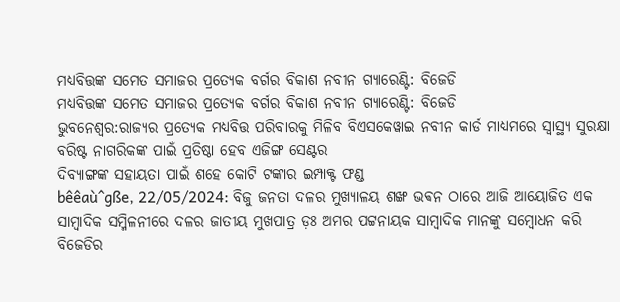ମଧ୍ୟବିତ୍ତଙ୍କ ସମେତ ସମାଜର ପ୍ରତ୍ୟେକ ବର୍ଗର ବିକାଶ ନବୀନ ଗ୍ୟାରେଣ୍ଟି: ବିଜେଡି
ମଧ୍ୟବିତ୍ତଙ୍କ ସମେତ ସମାଜର ପ୍ରତ୍ୟେକ ବର୍ଗର ବିକାଶ ନବୀନ ଗ୍ୟାରେଣ୍ଟି: ବିଜେଡି
ଭୁବନେଶ୍ୱର:ରାଜ୍ୟର ପ୍ରତ୍ୟେକ ମଧ୍ୟବିତ୍ତ ପରିବାରକୁ ମିଳିବ ବିଏସକେୱାଇ ନବୀନ କାର୍ଡ ମାଧ୍ୟମରେ ସ୍ୱାସ୍ଥ୍ୟ ସୁରକ୍ଷା
ବରିଷ୍ଟ ନାଗରିକଙ୍କ ପାଇଁ ପ୍ରତିଷ୍ଠା ହେବ ଏଜିଙ୍ଗ ସେଣ୍ଟର
ଦିବ୍ୟାଙ୍ଗଙ୍କ ସହାୟତା ପାଇଁ ଶହେ କୋଟି ଟଙ୍କାର ଇମ୍ପାକ୍ଟ ଫଣ୍ଡ
bêêaù^gße, 22/05/2024: ବିଜୁ ଜନତା ଦଳର ମୁଖ୍ୟାଳୟ ଶଙ୍ଖ ଭଵନ ଠାରେ ଆଜି ଆୟୋଜିତ ଏକ ସାମ୍ବାଦିକ ସମ୍ମିଳନୀରେ ଦଳର ଜାତୀୟ ମୁଖପାତ୍ର ଡ଼ଃ ଅମର ପଟ୍ଟନାୟକ ସାମ୍ବାଦିକ ମାନଙ୍କୁ ସମ୍ବୋଧନ କରି ବିଜେଡିର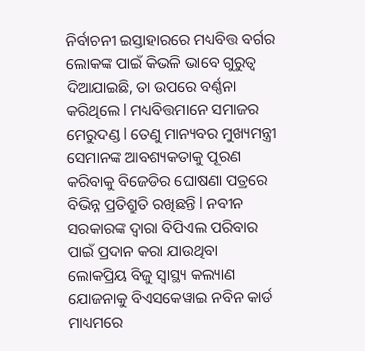ନିର୍ବାଚନୀ ଇସ୍ତାହାରରେ ମଧ୍ୟବିତ୍ତ ବର୍ଗର ଲୋକଙ୍କ ପାଇଁ କିଭଳି ଭାବେ ଗୁରୁତ୍ୱ ଦିଆଯାଇଛି, ତା ଉପରେ ବର୍ଣ୍ଣନା କରିଥିଲେ l ମଧ୍ୟବିତ୍ତମାନେ ସମାଜର ମେରୁଦଣ୍ଡ l ତେଣୁ ମାନ୍ୟବର ମୁଖ୍ୟମନ୍ତ୍ରୀ ସେମାନଙ୍କ ଆବଶ୍ୟକତାକୁ ପୂରଣ କରିବାକୁ ବିଜେଡିର ଘୋଷଣା ପତ୍ରରେ ବିଭିନ୍ନ ପ୍ରତିଶ୍ରୁତି ରଖିଛନ୍ତି l ନବୀନ ସରକାରଙ୍କ ଦ୍ୱାରା ବିପିଏଲ ପରିବାର ପାଇଁ ପ୍ରଦାନ କରା ଯାଉଥିବା ଲୋକପ୍ରିୟ ବିଜୁ ସ୍ୱାସ୍ଥ୍ୟ କଲ୍ୟାଣ ଯୋଜନାକୁ ବିଏସକେୱାଇ ନବିନ କାର୍ଡ ମାଧ୍ୟମରେ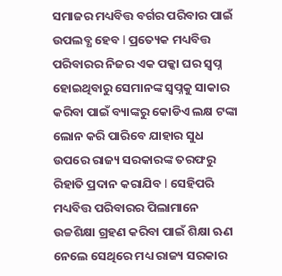ସମାଜର ମଧ୍ୟବିତ୍ତ ବର୍ଗର ପରିବାର ପାଇଁ ଉପଲବ୍ଧ ହେବ l ପ୍ରତ୍ୟେକ ମଧ୍ୟବିତ୍ତ ପରିବାରର ନିଜର ଏକ ପକ୍କା ଘର ସ୍ବପ୍ନ ହୋଇଥିବାରୁ ସେମାନଙ୍କ ସ୍ବପ୍ନକୁ ସାକାର କରିବା ପାଇଁ ବ୍ୟାଙ୍କରୁ କୋଡିଏ ଲକ୍ଷ ଟଙ୍କା ଲୋନ କରି ପାରିବେ ଯାହାର ସୁଧ ଉପରେ ରାଜ୍ୟ ସରକାରଙ୍କ ତରଫରୁ ରିହାତି ପ୍ରଦାନ କରାଯିବ l ସେହିପରି ମଧ୍ୟବିତ୍ତ ପରିବାରର ପିଲାମାନେ ଉଚ୍ଚଶିକ୍ଷା ଗ୍ରହଣ କରିବା ପାଇଁ ଶିକ୍ଷା ଋଣ ନେଲେ ସେଥିରେ ମଧ୍ୟ ରାଜ୍ୟ ସରକାର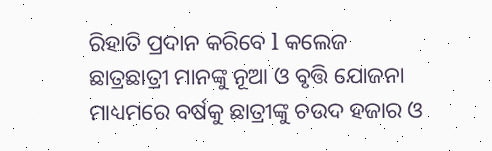ରିହାତି ପ୍ରଦାନ କରିବେ l କଲେଜ ଛାତ୍ରଛାତ୍ରୀ ମାନଙ୍କୁ ନୂଆ ଓ ବୃତ୍ତି ଯୋଜନା ମାଧ୍ୟମରେ ବର୍ଷକୁ ଛାତ୍ରୀଙ୍କୁ ଚଉଦ ହଜାର ଓ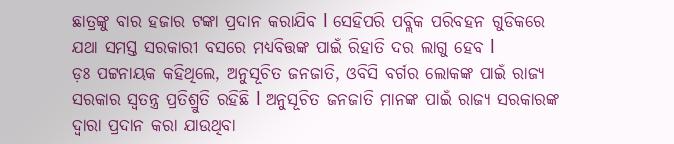ଛାତ୍ରଙ୍କୁ ବାର ହଜାର ଟଙ୍କା ପ୍ରଦାନ କରାଯିବ l ସେହିପରି ପବ୍ଲିକ ପରିବହନ ଗୁଡିକରେ ଯଥା ସମସ୍ତ ସରକାରୀ ବସରେ ମଧ୍ୟବିତ୍ତଙ୍କ ପାଇଁ ରିହାତି ଦର ଲାଗୁ ହେବ l
ଡ଼ଃ ପଟ୍ଟନାୟକ କହିଥିଲେ, ଅନୁସୂଚିତ ଜନଜାତି, ଓବିସି ବର୍ଗର ଲୋକଙ୍କ ପାଇଁ ରାଜ୍ୟ ସରକାର ସ୍ୱତନ୍ତ୍ର ପ୍ରତିଶ୍ରୁତି ରହିଛି l ଅନୁସୂଚିତ ଜନଜାତି ମାନଙ୍କ ପାଇଁ ରାଜ୍ୟ ସରକାରଙ୍କ ଦ୍ୱାରା ପ୍ରଦାନ କରା ଯାଉଥିବା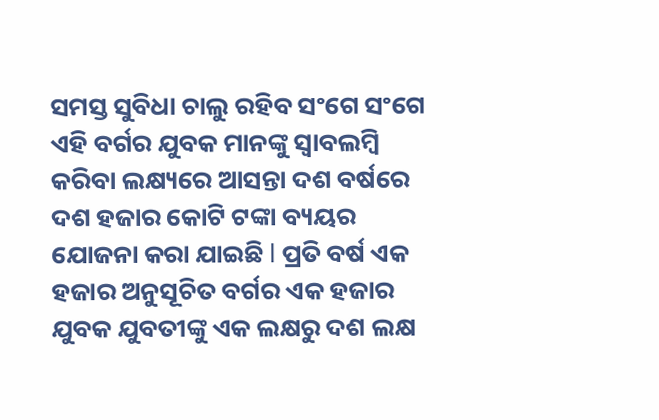ସମସ୍ତ ସୁବିଧା ଚାଲୁ ରହିବ ସଂଗେ ସଂଗେ ଏହି ବର୍ଗର ଯୁବକ ମାନଙ୍କୁ ସ୍ୱାବଲମ୍ବି କରିବା ଲକ୍ଷ୍ୟରେ ଆସନ୍ତା ଦଶ ବର୍ଷରେ ଦଶ ହଜାର କୋଟି ଟଙ୍କା ବ୍ୟୟର ଯୋଜନା କରା ଯାଇଛି l ପ୍ରତି ବର୍ଷ ଏକ ହଜାର ଅନୁସୂଚିତ ବର୍ଗର ଏକ ହଜାର ଯୁବକ ଯୁବତୀଙ୍କୁ ଏକ ଲକ୍ଷରୁ ଦଶ ଲକ୍ଷ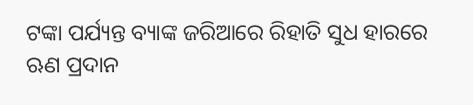ଟଙ୍କା ପର୍ଯ୍ୟନ୍ତ ବ୍ୟାଙ୍କ ଜରିଆରେ ରିହାତି ସୁଧ ହାରରେ ଋଣ ପ୍ରଦାନ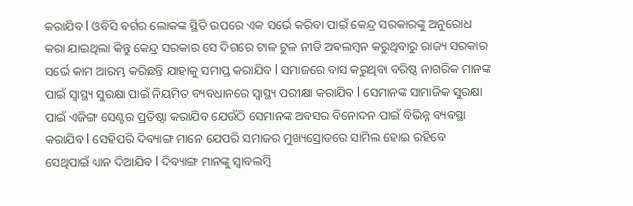କରାଯିବ l ଓବିସି ବର୍ଗର ଲୋକଙ୍କ ସ୍ଥିତି ଉପରେ ଏକ ସର୍ଭେ କରିବା ପାଇଁ କେନ୍ଦ୍ର ସରକାରଙ୍କୁ ଅନୁରୋଧ କରା ଯାଇଥିଲା କିନ୍ତୁ କେନ୍ଦ୍ର ସରକାର ସେ ଦିଗରେ ଟାଳ ଟୁଳ ନୀତି ଅଵଲମ୍ବନ କରୁଥିବାରୁ ରାଜ୍ୟ ସରକାର ସର୍ଭେ କାମ ଆରମ୍ଭ କରିଛନ୍ତି ଯାହାକୁ ସମାପ୍ତ କରାଯିବ l ସମାଜରେ ବାସ କରୁଥିବା ବରିଷ୍ଠ ନାଗରିକ ମାନଙ୍କ ପାଇଁ ସ୍ୱାସ୍ଥ୍ୟ ସୁରକ୍ଷା ପାଇଁ ନିୟମିତ ବ୍ୟବଧାନରେ ସ୍ୱାସ୍ଥ୍ୟ ପରୀକ୍ଷା କରାଯିବ l ସେମାନଙ୍କ ସାମାଜିକ ସୁରକ୍ଷା ପାଇଁ ଏଜିଙ୍ଗ ସେଣ୍ଟର ପ୍ରତିଷ୍ଠା କରାଯିବ ଯେଉଁଠି ସେମାନଙ୍କ ଅବସର ବିନୋଦନ ପାଇଁ ବିଭିନ୍ନ ବ୍ୟବସ୍ଥା କରାଯିବ l ସେହିପରି ଦିବ୍ୟାଙ୍ଗ ମାନେ ଯେପରି ସମାଜର ମୁଖ୍ୟସ୍ରୋତରେ ସାମିଲ ହୋଇ ରହିବେ ସେଥିପାଇଁ ଧ୍ୟାନ ଦିଆଯିବ l ଦିବ୍ୟାଙ୍ଗ ମାନଙ୍କୁ ସ୍ୱାବଲମ୍ବି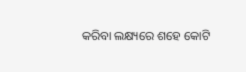କରିବା ଲକ୍ଷ୍ୟରେ ଶହେ କୋଟି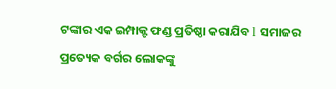ଟଙ୍କାର ଏକ ଇମ୍ପାକ୍ଟ ଫଣ୍ଡ ପ୍ରତିଷ୍ଠା କରାଯିବ l ସମାଜର ପ୍ରତ୍ୟେକ ବର୍ଗର ଲୋକଙ୍କୁ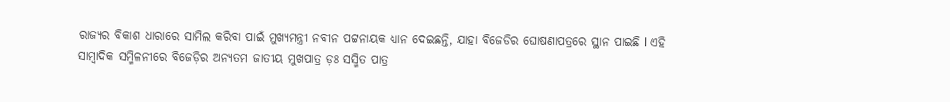ରାଜ୍ୟର ବିକାଶ ଧାରାରେ ସାମିଲ କରିବା ପାଇଁ ମୁଖ୍ୟମନ୍ତ୍ରୀ ନବୀନ ପଟ୍ଟନାୟକ ଧ୍ୟାନ ଦେଇଛନ୍ତି, ଯାହା ବିଜେଡିର ଘୋଷଣାପତ୍ରରେ ସ୍ଥାନ ପାଇଛି l ଏହି ସାମ୍ବାଦିକ ସମ୍ମିଳନୀରେ ବିଜେଡ଼ିର ଅନ୍ୟତମ ଜାତୀୟ ମୁଖପାତ୍ର ଡ଼ଃ ସସ୍ମିତ ପାତ୍ର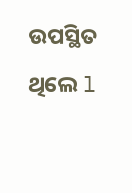ଉପସ୍ଥିତ ଥିଲେ l